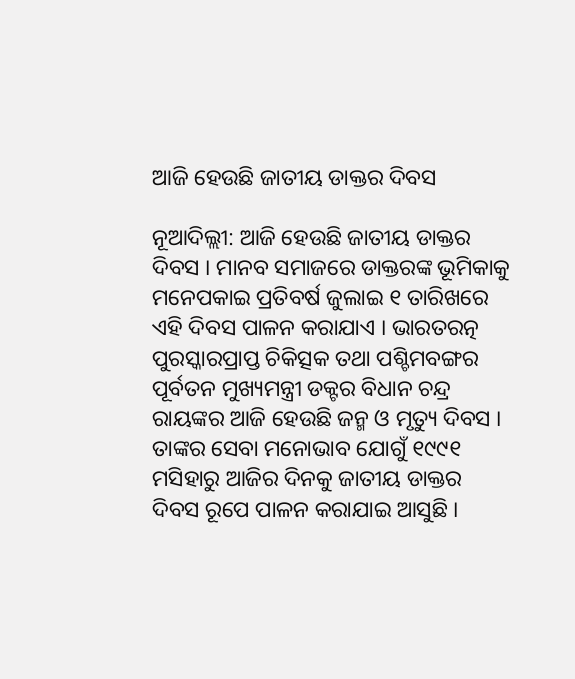ଆଜି ହେଉଛି ଜାତୀୟ ଡାକ୍ତର ଦିବସ

ନୂଆଦିଲ୍ଲୀ: ଆଜି ହେଉଛି ଜାତୀୟ ଡାକ୍ତର ଦିବସ । ମାନବ ସମାଜରେ ଡାକ୍ତରଙ୍କ ଭୂମିକାକୁ ମନେପକାଇ ପ୍ରତିବର୍ଷ ଜୁଲାଇ ୧ ତାରିଖରେ ଏହି ଦିବସ ପାଳନ କରାଯାଏ । ଭାରତରତ୍ନ ପୁରସ୍କାରପ୍ରାପ୍ତ ଚିକିତ୍ସକ ତଥା ପଶ୍ଚିମବଙ୍ଗର ପୂର୍ବତନ ମୁଖ୍ୟମନ୍ତ୍ରୀ ଡକ୍ଟର ବିଧାନ ଚନ୍ଦ୍ର ରାୟଙ୍କର ଆଜି ହେଉଛି ଜନ୍ମ ଓ ମୃତ୍ୟୁ ଦିବସ । ତାଙ୍କର ସେବା ମନୋଭାବ ଯୋଗୁଁ ୧୯୯୧ ମସିହାରୁ ଆଜିର ଦିନକୁ ଜାତୀୟ ଡାକ୍ତର ଦିବସ ରୂପେ ପାଳନ କରାଯାଇ ଆସୁଛି ।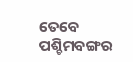ତେବେ ପଶ୍ଚିମବଙ୍ଗର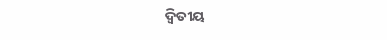ଦ୍ବିତୀୟ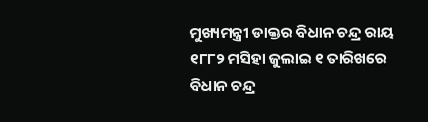ମୁଖ୍ୟମନ୍ତ୍ରୀ ଡାକ୍ତର ବିଧାନ ଚନ୍ଦ୍ର ରାୟ ୧୮୮୨ ମସିହା ଜୁଲାଇ ୧ ତାରିଖରେ ବିଧାନ ଚନ୍ଦ୍ର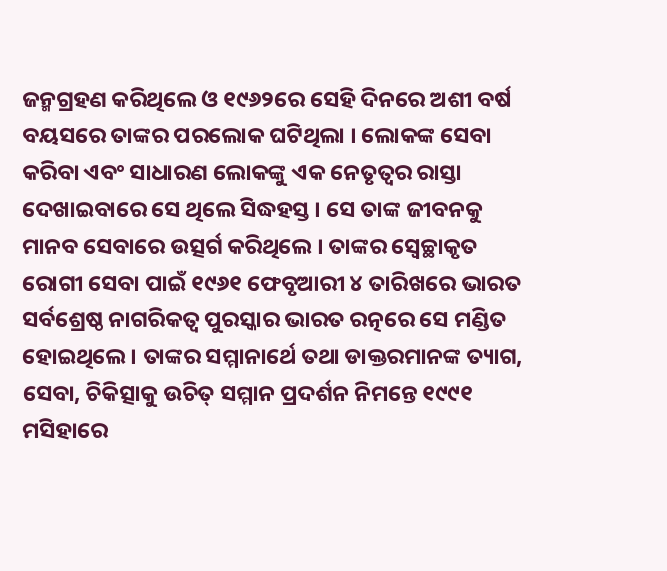ଜନ୍ମଗ୍ରହଣ କରିଥିଲେ ଓ ୧୯୬୨ରେ ସେହି ଦିନରେ ଅଶୀ ବର୍ଷ ବୟସରେ ତାଙ୍କର ପରଲୋକ ଘଟିଥିଲା । ଲୋକଙ୍କ ସେବା କରିବା ଏବଂ ସାଧାରଣ ଲୋକଙ୍କୁ ଏକ ନେତୃତ୍ୱର ରାସ୍ତା ଦେଖାଇବାରେ ସେ ଥିଲେ ସିଦ୍ଧହସ୍ତ । ସେ ତାଙ୍କ ଜୀବନକୁ ମାନବ ସେବାରେ ଉତ୍ସର୍ଗ କରିଥିଲେ । ତାଙ୍କର ସ୍ବେଚ୍ଛାକୃତ ରୋଗୀ ସେବା ପାଇଁ ୧୯୬୧ ଫେବୃଆରୀ ୪ ତାରିଖରେ ଭାରତ ସର୍ବଶ୍ରେଷ୍ଠ ନାଗରିକତ୍ବ ପୁରସ୍କାର ଭାରତ ରତ୍ନରେ ସେ ମଣ୍ଡିତ ହୋଇଥିଲେ। ତାଙ୍କର ସମ୍ମାନାର୍ଥେ ତଥା ଡାକ୍ତରମାନଙ୍କ ତ୍ୟାଗ, ସେବା, ଚିକିତ୍ସାକୁ ଉଚିତ୍ ସମ୍ମାନ ପ୍ରଦର୍ଶନ ନିମନ୍ତେ ୧୯୯୧ ମସିହାରେ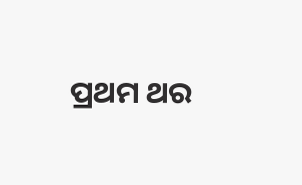ପ୍ରଥମ ଥର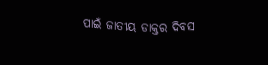ପାଇଁ ଜାତୀୟ ଡାକ୍ତର ଦିବସ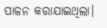ପାଳନ କରାଯାଇଥିଲା।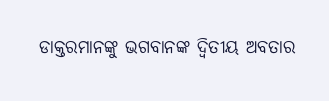ଡାକ୍ତରମାନଙ୍କୁ ଭଗବାନଙ୍କ ଦ୍ବିତୀୟ ଅବତାର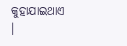କୁହାଯାଇଥାଏ ।